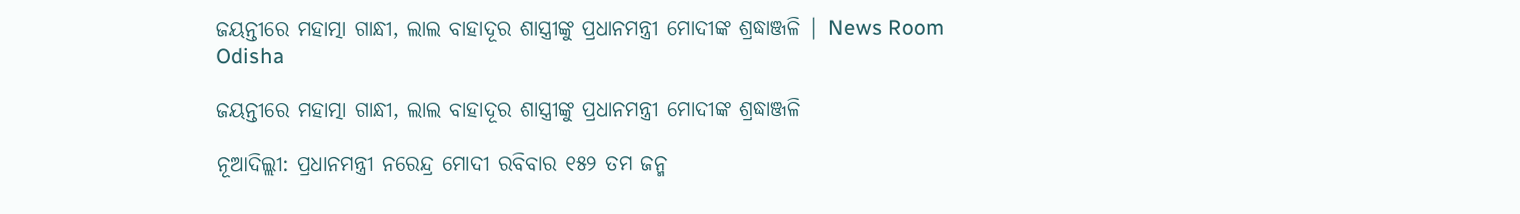ଜୟନ୍ତୀରେ ମହାତ୍ମା ଗାନ୍ଧୀ, ଲାଲ ବାହାଦୂର ଶାସ୍ତ୍ରୀଙ୍କୁ ପ୍ରଧାନମନ୍ତ୍ରୀ ମୋଦୀଙ୍କ ଶ୍ରଦ୍ଧାଞ୍ଜଳି | News Room Odisha

ଜୟନ୍ତୀରେ ମହାତ୍ମା ଗାନ୍ଧୀ, ଲାଲ ବାହାଦୂର ଶାସ୍ତ୍ରୀଙ୍କୁ ପ୍ରଧାନମନ୍ତ୍ରୀ ମୋଦୀଙ୍କ ଶ୍ରଦ୍ଧାଞ୍ଜଳି

ନୂଆଦିଲ୍ଲୀ: ପ୍ରଧାନମନ୍ତ୍ରୀ ନରେନ୍ଦ୍ର ମୋଦୀ ରବିବାର ୧୫୨ ତମ ଜନ୍ମ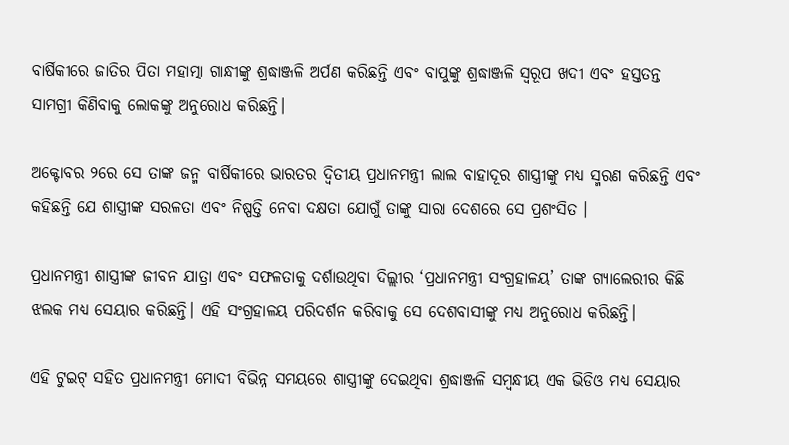ବାର୍ଷିକୀରେ ଜାତିର ପିତା ମହାତ୍ମା ଗାନ୍ଧୀଙ୍କୁ ଶ୍ରଦ୍ଧାଞ୍ଜଳି ଅର୍ପଣ କରିଛନ୍ତି ଏବଂ ବାପୁଙ୍କୁ ଶ୍ରଦ୍ଧାଞ୍ଜଳି ସ୍ୱରୂପ ଖଦୀ ଏବଂ ହସ୍ତତନ୍ତ ସାମଗ୍ରୀ କିଣିବାକୁ ଲୋକଙ୍କୁ ଅନୁରୋଧ କରିଛନ୍ତି।

ଅକ୍ଟୋବର ୨ରେ ସେ ତାଙ୍କ ଜନ୍ମ ବାର୍ଷିକୀରେ ଭାରତର ଦ୍ୱିତୀୟ ପ୍ରଧାନମନ୍ତ୍ରୀ ଲାଲ ବାହାଦୂର ଶାସ୍ତ୍ରୀଙ୍କୁ ମଧ୍ୟ ସ୍ମରଣ କରିଛନ୍ତି ଏବଂ କହିଛନ୍ତି ଯେ ଶାସ୍ତ୍ରୀଙ୍କ ସରଳତା ଏବଂ ନିଷ୍ପତ୍ତି ନେବା ଦକ୍ଷତା ଯୋଗୁଁ ତାଙ୍କୁ ସାରା ଦେଶରେ ସେ ପ୍ରଶଂସିତ ।

ପ୍ରଧାନମନ୍ତ୍ରୀ ଶାସ୍ତ୍ରୀଙ୍କ ଜୀବନ ଯାତ୍ରା ଏବଂ ସଫଳତାକୁ ଦର୍ଶାଉଥିବା ଦିଲ୍ଲୀର ‘ପ୍ରଧାନମନ୍ତ୍ରୀ ସଂଗ୍ରହାଳୟ’ ତାଙ୍କ ଗ୍ୟାଲେରୀର କିଛି ଝଲକ ମଧ୍ୟ ସେୟାର କରିଛନ୍ତି। ଏହି ସଂଗ୍ରହାଳୟ ପରିଦର୍ଶନ କରିବାକୁ ସେ ଦେଶବାସୀଙ୍କୁ ମଧ୍ୟ ଅନୁରୋଧ କରିଛନ୍ତି।

ଏହି ଟୁଇଟ୍ ସହିତ ପ୍ରଧାନମନ୍ତ୍ରୀ ମୋଦୀ ବିଭିନ୍ନ ସମୟରେ ଶାସ୍ତ୍ରୀଙ୍କୁ ଦେଇଥିବା ଶ୍ରଦ୍ଧାଞ୍ଜଳି ସମ୍ବନ୍ଧୀୟ ଏକ ଭିଡିଓ ମଧ୍ୟ ସେୟାର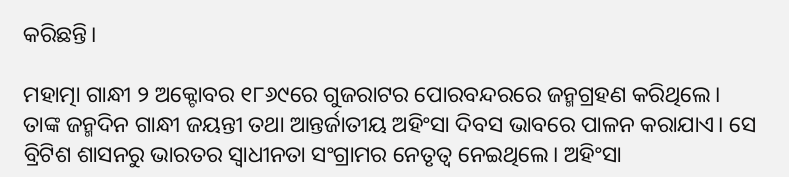କରିଛନ୍ତି।

ମହାତ୍ମା ଗାନ୍ଧୀ ୨ ଅକ୍ଟୋବର ୧୮୬୯ରେ ଗୁଜରାଟର ପୋରବନ୍ଦରରେ ଜନ୍ମଗ୍ରହଣ କରିଥିଲେ। ତାଙ୍କ ଜନ୍ମଦିନ ଗାନ୍ଧୀ ଜୟନ୍ତୀ ତଥା ଆନ୍ତର୍ଜାତୀୟ ଅହିଂସା ଦିବସ ଭାବରେ ପାଳନ କରାଯାଏ। ସେ ବ୍ରିଟିଶ ଶାସନରୁ ଭାରତର ସ୍ୱାଧୀନତା ସଂଗ୍ରାମର ନେତୃତ୍ୱ ନେଇଥିଲେ। ଅହିଂସା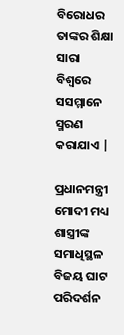ବିରୋଧର ତାଙ୍କର ଶିକ୍ଷା ସାରା ବିଶ୍ୱରେ ସସମ୍ମାନେ ସ୍ମରଣ କରାଯାଏ |

ପ୍ରଧାନମନ୍ତ୍ରୀ ମୋଦୀ ମଧ୍ୟ ଶାସ୍ତ୍ରୀଙ୍କ ସମାଧିସ୍ଥଳ ବିଜୟ ଘାଟ ପରିଦର୍ଶନ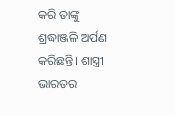କରି ତାଙ୍କୁ ଶ୍ରଦ୍ଧାଞ୍ଜଳି ଅର୍ପଣ କରିଛନ୍ତି। ଶାସ୍ତ୍ରୀ ଭାରତର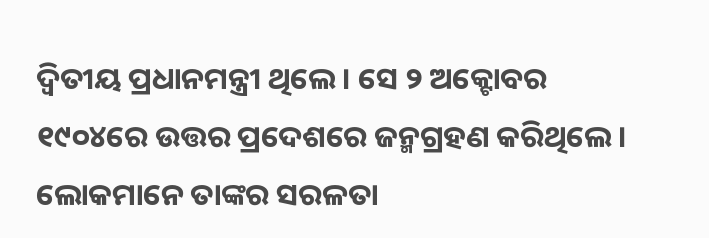ଦ୍ୱିତୀୟ ପ୍ରଧାନମନ୍ତ୍ରୀ ଥିଲେ। ସେ ୨ ଅକ୍ଟୋବର ୧୯୦୪ରେ ଉତ୍ତର ପ୍ରଦେଶରେ ଜନ୍ମଗ୍ରହଣ କରିଥିଲେ। ଲୋକମାନେ ତାଙ୍କର ସରଳତା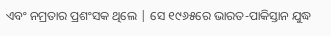ଏବଂ ନମ୍ରତାର ପ୍ରଶଂସକ ଥିଲେ | ସେ ୧୯୬୫ରେ ଭାରତ-ପାକିସ୍ତାନ ଯୁଦ୍ଧ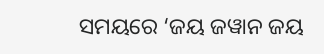ସମୟରେ ‘ଜୟ ଜୱାନ ଜୟ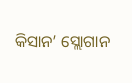କିସାନ’ ସ୍ଲୋଗାନ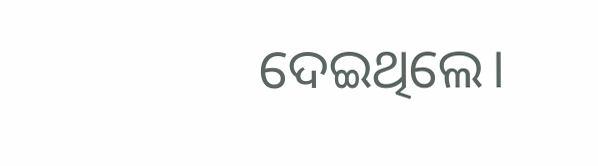ଦେଇଥିଲେ।